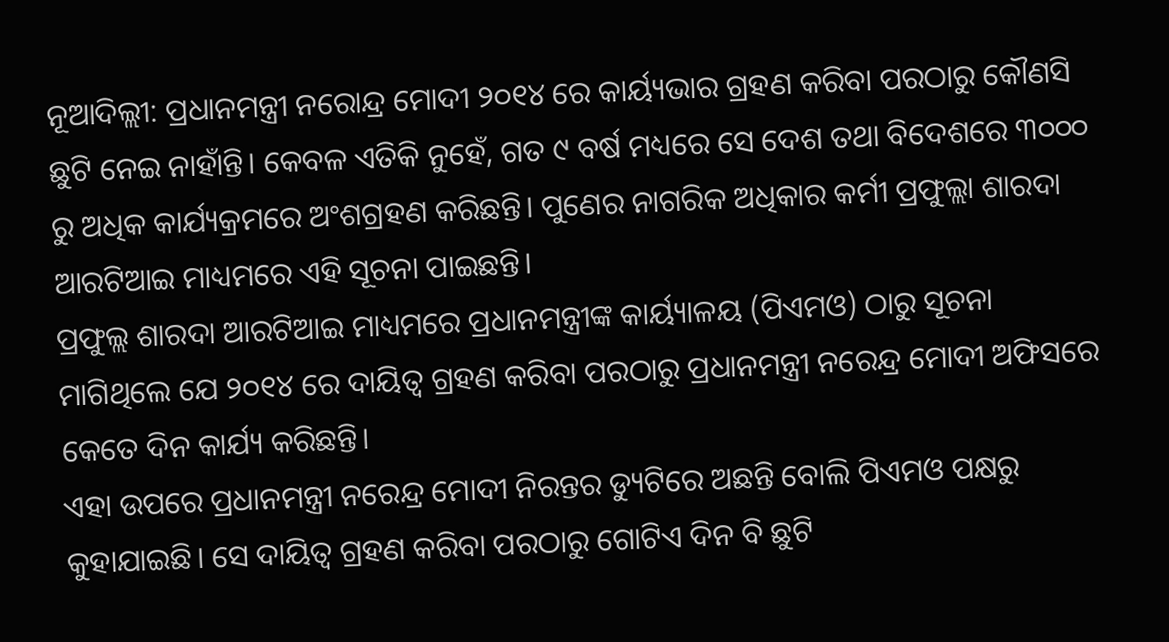ନୂଆଦିଲ୍ଲୀ: ପ୍ରଧାନମନ୍ତ୍ରୀ ନରୋନ୍ଦ୍ର ମୋଦୀ ୨୦୧୪ ରେ କାର୍ୟ୍ୟଭାର ଗ୍ରହଣ କରିବା ପରଠାରୁ କୌଣସି ଛୁଟି ନେଇ ନାହାଁନ୍ତି। କେବଳ ଏତିକି ନୁହେଁ, ଗତ ୯ ବର୍ଷ ମଧ୍ୟରେ ସେ ଦେଶ ତଥା ବିଦେଶରେ ୩୦୦୦ ରୁ ଅଧିକ କାର୍ଯ୍ୟକ୍ରମରେ ଅଂଶଗ୍ରହଣ କରିଛନ୍ତି। ପୁଣେର ନାଗରିକ ଅଧିକାର କର୍ମୀ ପ୍ରଫୁଲ୍ଲା ଶାରଦା ଆରଟିଆଇ ମାଧ୍ୟମରେ ଏହି ସୂଚନା ପାଇଛନ୍ତି।
ପ୍ରଫୁଲ୍ଲ ଶାରଦା ଆରଟିଆଇ ମାଧ୍ୟମରେ ପ୍ରଧାନମନ୍ତ୍ରୀଙ୍କ କାର୍ୟ୍ୟାଳୟ (ପିଏମଓ) ଠାରୁ ସୂଚନା ମାଗିଥିଲେ ଯେ ୨୦୧୪ ରେ ଦାୟିତ୍ୱ ଗ୍ରହଣ କରିବା ପରଠାରୁ ପ୍ରଧାନମନ୍ତ୍ରୀ ନରେନ୍ଦ୍ର ମୋଦୀ ଅଫିସରେ କେତେ ଦିନ କାର୍ଯ୍ୟ କରିଛନ୍ତି।
ଏହା ଉପରେ ପ୍ରଧାନମନ୍ତ୍ରୀ ନରେନ୍ଦ୍ର ମୋଦୀ ନିରନ୍ତର ଡ୍ୟୁଟିରେ ଅଛନ୍ତି ବୋଲି ପିଏମଓ ପକ୍ଷରୁ କୁହାଯାଇଛି। ସେ ଦାୟିତ୍ୱ ଗ୍ରହଣ କରିବା ପରଠାରୁ ଗୋଟିଏ ଦିନ ବି ଛୁଟି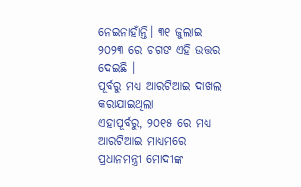ନେଇନାହାଁନ୍ତି। ୩୧ ଜୁଲାଇ ୨୦୨୩ ରେ ଚଗଙ ଏହି ଉତ୍ତର ଦେଇଛି ।
ପୂର୍ବରୁ ମଧ୍ୟ ଆରଟିଆଇ ଦାଖଲ କରାଯାଇଥିଲା
ଏହାପୂର୍ବରୁ, ୨୦୧୫ ରେ ମଧ୍ୟ ଆରଟିଆଇ ମାଧ୍ୟମରେ ପ୍ରଧାନମନ୍ତ୍ରୀ ମୋଦୀଙ୍କ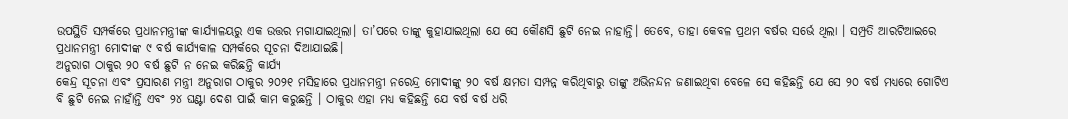ଉପସ୍ଥିତି ସମ୍ପର୍କରେ ପ୍ରଧାନମନ୍ତ୍ରୀଙ୍କ କାର୍ଯ୍ୟାଳୟରୁ ଏକ ଉତ୍ତର ମଗାଯାଇଥିଲା। ତା’ପରେ ତାଙ୍କୁ କୁହାଯାଇଥିଲା ଯେ ସେ କୌଣସି ଛୁଟି ନେଇ ନାହାନ୍ତି। ତେବେ, ତାହା କେବଳ ପ୍ରଥମ ବର୍ଷର ସର୍ଭେ ଥିଲା । ସମ୍ପ୍ରତି ଆରଟିଆଇରେ ପ୍ରଧାନମନ୍ତ୍ରୀ ମୋଦୀଙ୍କ ୯ ବର୍ଷ କାର୍ଯ୍ୟକାଳ ସମ୍ପର୍କରେ ସୂଚନା ଦିଆଯାଇଛି।
ଅନୁରାଗ ଠାକୁର ୨୦ ବର୍ଷ ଛୁଟି ନ ନେଇ କରିଛନ୍ତି କାର୍ଯ୍ୟ
କେନ୍ଦ୍ର ସୂଚନା ଏବଂ ପ୍ରସାରଣ ମନ୍ତ୍ରୀ ଅନୁରାଗ ଠାକୁର ୨୦୨୧ ମସିହାରେ ପ୍ରଧାନମନ୍ତ୍ରୀ ନରେନ୍ଦ୍ର ମୋଦୀଙ୍କୁ ୨୦ ବର୍ଷ କ୍ଷମତା ସମ୍ପନ୍ନ କରିଥିବାରୁ ତାଙ୍କୁ ଅଭିନନ୍ଦନ ଜଣାଇଥିବା ବେଳେ ସେ କହିଛନ୍ତି ଯେ ସେ ୨୦ ବର୍ଷ ମଧ୍ୟରେ ଗୋଟିଏ ବି ଛୁଟି ନେଇ ନାହାଁନ୍ତି ଏବଂ ୨୪ ଘଣ୍ଟା ଦେଶ ପାଇଁ କାମ କରୁଛନ୍ତି । ଠାକୁର ଏହା ମଧ୍ୟ କହିଛନ୍ତି ଯେ ବର୍ଷ ବର୍ଷ ଧରି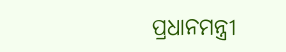ପ୍ରଧାନମନ୍ତ୍ରୀ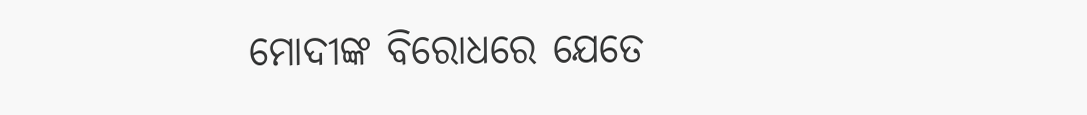ମୋଦୀଙ୍କ ବିରୋଧରେ ଯେତେ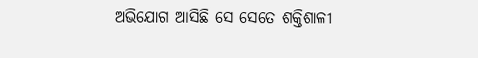ଅଭିଯୋଗ ଆସିଛି ସେ ସେତେ ଶକ୍ତିଶାଳୀ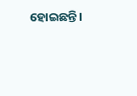ହୋଇଛନ୍ତି।